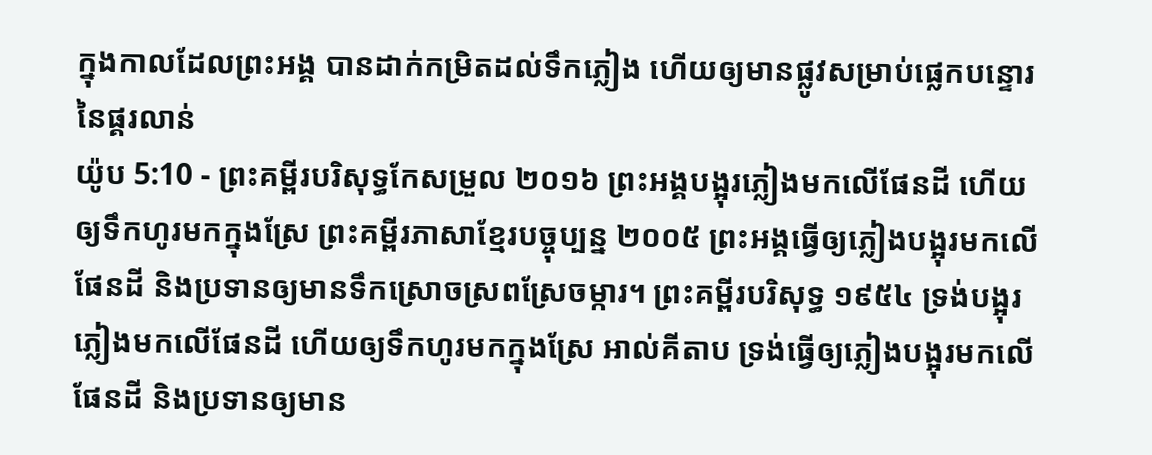ក្នុងកាលដែលព្រះអង្គ បានដាក់កម្រិតដល់ទឹកភ្លៀង ហើយឲ្យមានផ្លូវសម្រាប់ផ្លេកបន្ទោរនៃផ្គរលាន់
យ៉ូប 5:10 - ព្រះគម្ពីរបរិសុទ្ធកែសម្រួល ២០១៦ ព្រះអង្គបង្អុរភ្លៀងមកលើផែនដី ហើយឲ្យទឹកហូរមកក្នុងស្រែ ព្រះគម្ពីរភាសាខ្មែរបច្ចុប្បន្ន ២០០៥ ព្រះអង្គធ្វើឲ្យភ្លៀងបង្អុរមកលើផែនដី និងប្រទានឲ្យមានទឹកស្រោចស្រពស្រែចម្ការ។ ព្រះគម្ពីរបរិសុទ្ធ ១៩៥៤ ទ្រង់បង្អុរភ្លៀងមកលើផែនដី ហើយឲ្យទឹកហូរមកក្នុងស្រែ អាល់គីតាប ទ្រង់ធ្វើឲ្យភ្លៀងបង្អុរមកលើផែនដី និងប្រទានឲ្យមាន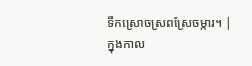ទឹកស្រោចស្រពស្រែចម្ការ។ |
ក្នុងកាល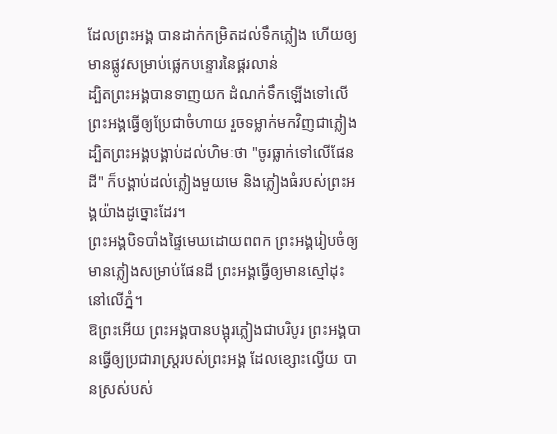ដែលព្រះអង្គ បានដាក់កម្រិតដល់ទឹកភ្លៀង ហើយឲ្យមានផ្លូវសម្រាប់ផ្លេកបន្ទោរនៃផ្គរលាន់
ដ្បិតព្រះអង្គបានទាញយក ដំណក់ទឹកឡើងទៅលើ ព្រះអង្គធ្វើឲ្យប្រែជាចំហាយ រួចទម្លាក់មកវិញជាភ្លៀង
ដ្បិតព្រះអង្គបង្គាប់ដល់ហិមៈថា "ចូរធ្លាក់ទៅលើផែនដី" ក៏បង្គាប់ដល់ភ្លៀងមួយមេ និងភ្លៀងធំរបស់ព្រះអង្គយ៉ាងដូច្នោះដែរ។
ព្រះអង្គបិទបាំងផ្ទៃមេឃដោយពពក ព្រះអង្គរៀបចំឲ្យមានភ្លៀងសម្រាប់ផែនដី ព្រះអង្គធ្វើឲ្យមានស្មៅដុះនៅលើភ្នំ។
ឱព្រះអើយ ព្រះអង្គបានបង្អុរភ្លៀងជាបរិបូរ ព្រះអង្គបានធ្វើឲ្យប្រជារាស្រ្តរបស់ព្រះអង្គ ដែលខ្សោះល្វើយ បានស្រស់បស់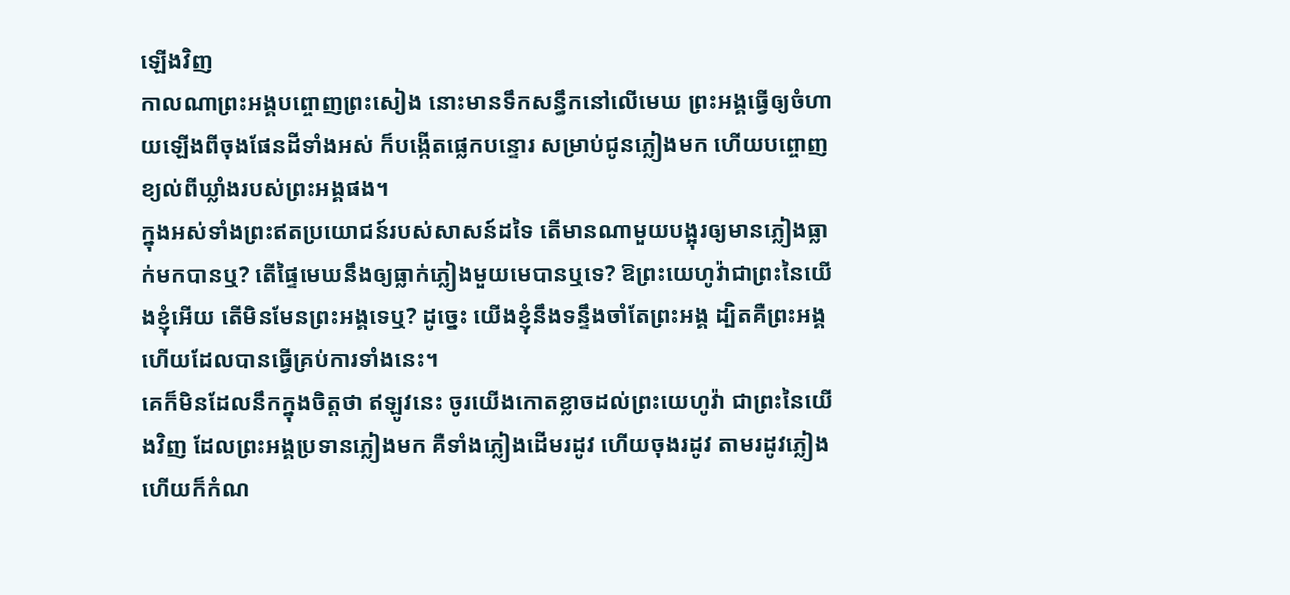ឡើងវិញ
កាលណាព្រះអង្គបព្ចោញព្រះសៀង នោះមានទឹកសន្ធឹកនៅលើមេឃ ព្រះអង្គធ្វើឲ្យចំហាយឡើងពីចុងផែនដីទាំងអស់ ក៏បង្កើតផ្លេកបន្ទោរ សម្រាប់ជូនភ្លៀងមក ហើយបព្ចោញខ្យល់ពីឃ្លាំងរបស់ព្រះអង្គផង។
ក្នុងអស់ទាំងព្រះឥតប្រយោជន៍របស់សាសន៍ដទៃ តើមានណាមួយបង្អុរឲ្យមានភ្លៀងធ្លាក់មកបានឬ? តើផ្ទៃមេឃនឹងឲ្យធ្លាក់ភ្លៀងមួយមេបានឬទេ? ឱព្រះយេហូវ៉ាជាព្រះនៃយើងខ្ញុំអើយ តើមិនមែនព្រះអង្គទេឬ? ដូច្នេះ យើងខ្ញុំនឹងទន្ទឹងចាំតែព្រះអង្គ ដ្បិតគឺព្រះអង្គហើយដែលបានធ្វើគ្រប់ការទាំងនេះ។
គេក៏មិនដែលនឹកក្នុងចិត្តថា ឥឡូវនេះ ចូរយើងកោតខ្លាចដល់ព្រះយេហូវ៉ា ជាព្រះនៃយើងវិញ ដែលព្រះអង្គប្រទានភ្លៀងមក គឺទាំងភ្លៀងដើមរដូវ ហើយចុងរដូវ តាមរដូវភ្លៀង ហើយក៏កំណ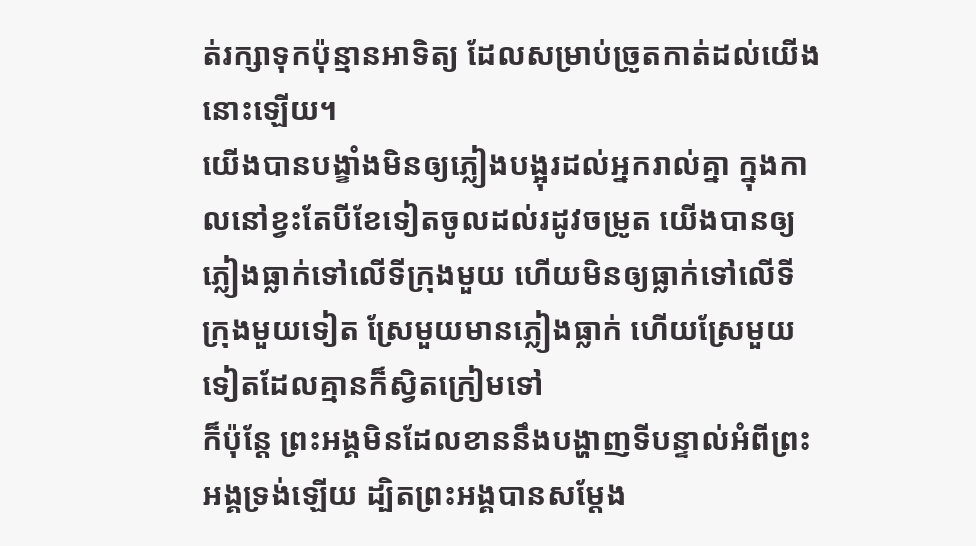ត់រក្សាទុកប៉ុន្មានអាទិត្យ ដែលសម្រាប់ច្រូតកាត់ដល់យើងនោះឡើយ។
យើងបានបង្ខាំងមិនឲ្យភ្លៀងបង្អុរដល់អ្នករាល់គ្នា ក្នុងកាលនៅខ្វះតែបីខែទៀតចូលដល់រដូវចម្រូត យើងបានឲ្យភ្លៀងធ្លាក់ទៅលើទីក្រុងមួយ ហើយមិនឲ្យធ្លាក់ទៅលើទីក្រុងមួយទៀត ស្រែមួយមានភ្លៀងធ្លាក់ ហើយស្រែមួយទៀតដែលគ្មានក៏ស្វិតក្រៀមទៅ
ក៏ប៉ុន្តែ ព្រះអង្គមិនដែលខាននឹងបង្ហាញទីបន្ទាល់អំពីព្រះអង្គទ្រង់ឡើយ ដ្បិតព្រះអង្គបានសម្តែង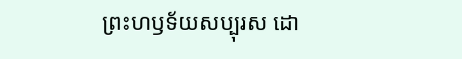ព្រះហឫទ័យសប្បុរស ដោ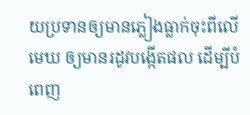យប្រទានឲ្យមានភ្លៀងធ្លាក់ចុះពីលើមេឃ ឲ្យមានរដូវបង្កើតផល ដើម្បីបំពេញ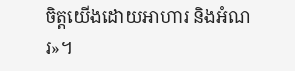ចិត្តយើងដោយអាហារ និងអំណរ»។